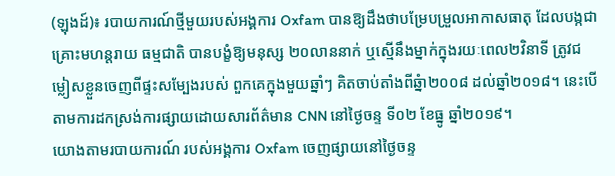(ឡុងដ៍)៖ របាយការណ៍ថ្មីមួយរបស់អង្គការ Oxfam បានឱ្យដឹងថាបម្រែបម្រួលអាកាសធាតុ ដែលបង្កជាគ្រោះមហន្តរាយ ធម្មជាតិ បានបង្ខំឱ្យមនុស្ស ២០លាននាក់ ឬស្មើនឹងម្នាក់ក្នុងរយៈពេល២វិនាទី ត្រូវជម្លៀសខ្លួនចេញពីផ្ទះសម្បែងរបស់ ពួកគេក្នុងមួយឆ្នាំៗ គិតចាប់តាំងពីឆ្នំា២០០៨ ដល់ឆ្នាំ២០១៨។ នេះបើតាមការដកស្រង់ការផ្សាយដោយសារព័ត៌មាន CNN នៅថ្ងៃចន្ទ ទី០២ ខែធ្នូ ឆ្នាំ២០១៩។
យោងតាមរបាយការណ៍ របស់អង្គការ Oxfam ចេញផ្សាយនៅថ្ងៃចន្ទ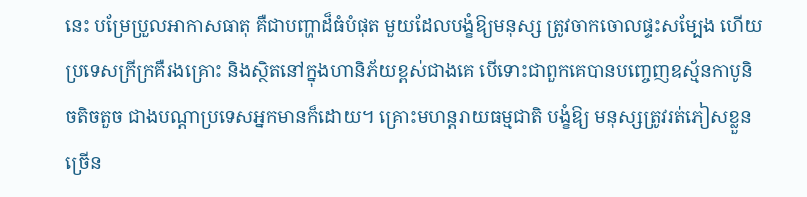នេះ បម្រែប្រួលអាកាសធាតុ គឺជាបញ្ហាដ៏ធំបំផុត មួយដែលបង្ខំឱ្យមនុស្ស ត្រូវចាកចោលផ្ទះសម្បែង ហើយប្រទេសក្រីក្រគឺរងគ្រោះ និងស្ថិតនៅក្នុងហានិភ័យខ្ពស់ជាងគេ បើទោះជាពួកគេបានបញ្ចេញឧស្ម័នកាបូនិចតិចតួច ជាងបណ្ដាប្រទេសអ្នកមានក៏ដោយ។ គ្រោះមហន្តរាយធម្មជាតិ បង្ខំឱ្យ មនុស្សត្រូវរត់ភៀសខ្លួនច្រើន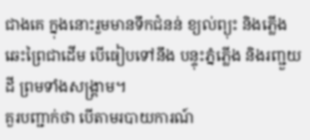ជាងគេ ក្នុងនោះរួមមានទឹកជំនន់ ខ្យល់ព្យុះ និងភ្លើងឆេះព្រៃជាដើម បើធៀបទៅនឹង បន្ទុះភ្នំភ្លើង និងរញ្ជួយដី ព្រមទាំងសង្គ្រាម។
គួរបញ្ជាក់ថា បើតាមរបាយការណ៍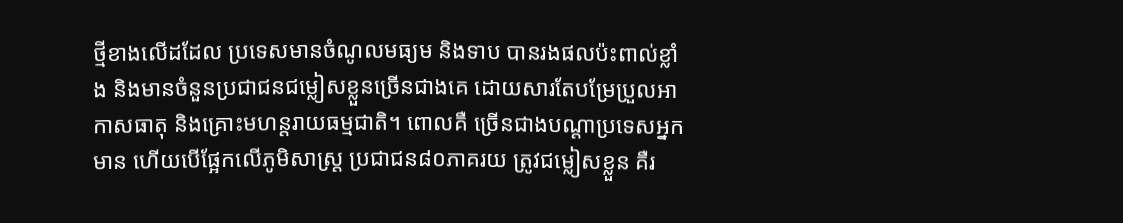ថ្មីខាងលើដដែល ប្រទេសមានចំណូលមធ្យម និងទាប បានរងផលប៉ះពាល់ខ្លាំង និងមានចំនួនប្រជាជនជម្លៀសខ្លួនច្រើនជាងគេ ដោយសារតែបម្រែប្រួលអាកាសធាតុ និងគ្រោះមហន្តរាយធម្មជាតិ។ ពោលគឺ ច្រើនជាងបណ្ដាប្រទេសអ្នកមាន ហើយបើផ្អែកលើភូមិសាស្ត្រ ប្រជាជន៨០ភាគរយ ត្រូវជម្លៀសខ្លួន គឺរ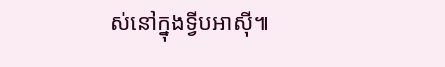ស់នៅក្នុងទី្វបអាស៊ី៕